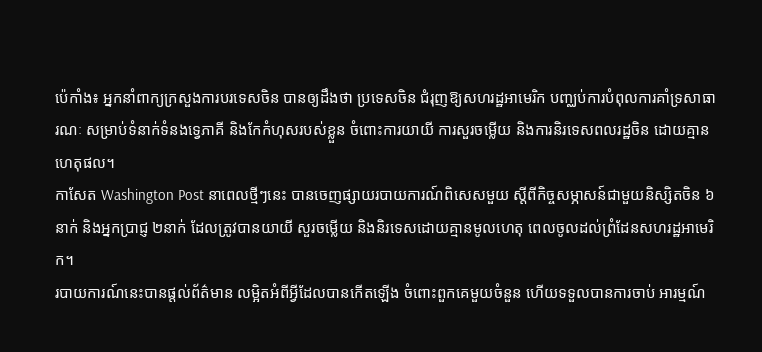ប៉េកាំង៖ អ្នកនាំពាក្យក្រសួងការបរទេសចិន បានឲ្យដឹងថា ប្រទេសចិន ជំរុញឱ្យសហរដ្ឋអាមេរិក បញ្ឈប់ការបំពុលការគាំទ្រសាធារណៈ សម្រាប់ទំនាក់ទំនងទ្វេភាគី និងកែកំហុសរបស់ខ្លួន ចំពោះការយាយី ការសួរចម្លើយ និងការនិរទេសពលរដ្ឋចិន ដោយគ្មានហេតុផល។
កាសែត Washington Post នាពេលថ្មីៗនេះ បានចេញផ្សាយរបាយការណ៍ពិសេសមួយ ស្តីពីកិច្ចសម្ភាសន៍ជាមួយនិស្សិតចិន ៦នាក់ និងអ្នកប្រាជ្ញ ២នាក់ ដែលត្រូវបានយាយី សួរចម្លើយ និងនិរទេសដោយគ្មានមូលហេតុ ពេលចូលដល់ព្រំដែនសហរដ្ឋអាមេរិក។
របាយការណ៍នេះបានផ្តល់ព័ត៌មាន លម្អិតអំពីអ្វីដែលបានកើតឡើង ចំពោះពួកគេមួយចំនួន ហើយទទួលបានការចាប់ អារម្មណ៍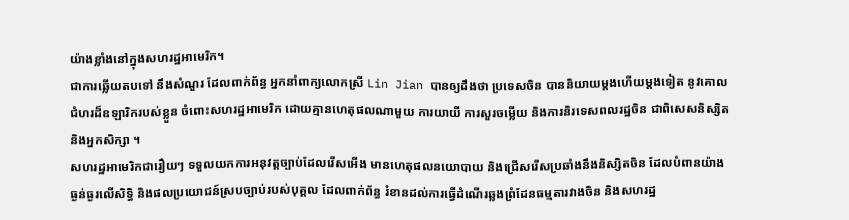យ៉ាងខ្លាំងនៅក្នុងសហរដ្ឋអាមេរិក។
ជាការឆ្លើយតបទៅ នឹងសំណួរ ដែលពាក់ព័ន្ធ អ្នកនាំពាក្យលោកស្រី Lin Jian បានឲ្យដឹងថា ប្រទេសចិន បាននិយាយម្តងហើយម្តងទៀត នូវគោលជំហរដ៏ឧឡារិករបស់ខ្លួន ចំពោះសហរដ្ឋអាមេរិក ដោយគ្មានហេតុផលណាមួយ ការយាយី ការសួរចម្លើយ និងការនិរទេសពលរដ្ឋចិន ជាពិសេសនិស្សិត និងអ្នកសិក្សា ។
សហរដ្ឋអាមេរិកជារឿយៗ ទទួលយកការអនុវត្តច្បាប់ដែលរើសអើង មានហេតុផលនយោបាយ និងជ្រើសរើសប្រឆាំងនឹងនិស្សិតចិន ដែលបំពានយ៉ាងធ្ងន់ធ្ងរលើសិទ្ធិ និងផលប្រយោជន៍ស្របច្បាប់របស់បុគ្គល ដែលពាក់ព័ន្ធ រំខានដល់ការធ្វើដំណើរឆ្លងព្រំដែនធម្មតារវាងចិន និងសហរដ្ឋ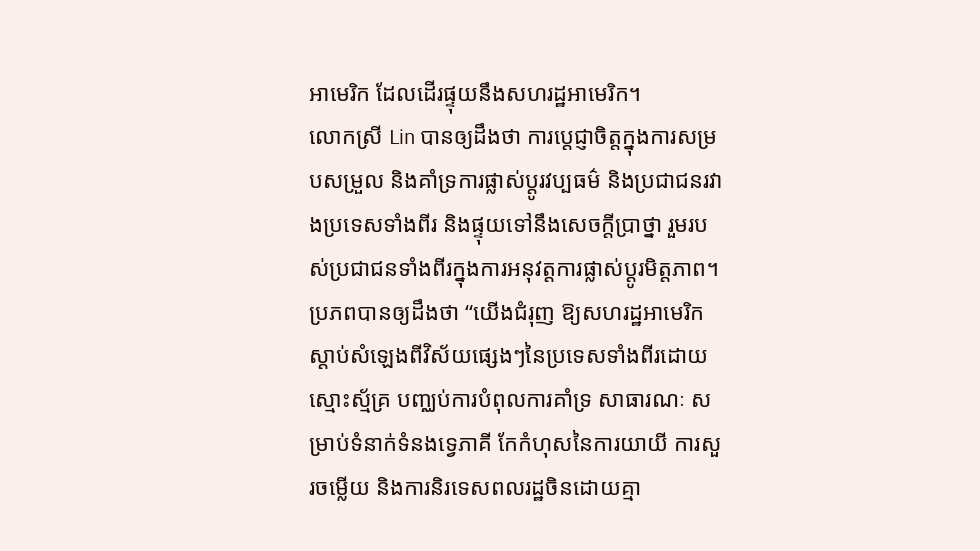អាមេរិក ដែលដើរផ្ទុយនឹងសហរដ្ឋអាមេរិក។
លោកស្រី Lin បានឲ្យដឹងថា ការប្តេជ្ញាចិត្តក្នុងការសម្របសម្រួល និងគាំទ្រការផ្លាស់ប្តូរវប្បធម៌ និងប្រជាជនរវាងប្រទេសទាំងពីរ និងផ្ទុយទៅនឹងសេចក្តីប្រាថ្នា រួមរបស់ប្រជាជនទាំងពីរក្នុងការអនុវត្តការផ្លាស់ប្តូរមិត្តភាព។
ប្រភពបានឲ្យដឹងថា “យើងជំរុញ ឱ្យសហរដ្ឋអាមេរិក ស្តាប់សំឡេងពីវិស័យផ្សេងៗនៃប្រទេសទាំងពីរដោយស្មោះស្ម័គ្រ បញ្ឈប់ការបំពុលការគាំទ្រ សាធារណៈ សម្រាប់ទំនាក់ទំនងទ្វេភាគី កែកំហុសនៃការយាយី ការសួរចម្លើយ និងការនិរទេសពលរដ្ឋចិនដោយគ្មា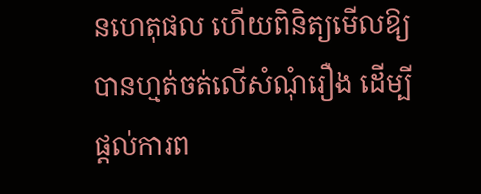នហេតុផល ហើយពិនិត្យមើលឱ្យបានហ្មត់ចត់លើសំណុំរឿង ដើម្បីផ្តល់ការព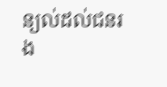ន្យល់ដល់ជនរង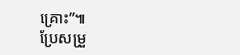គ្រោះ”៕
ប្រែសម្រួ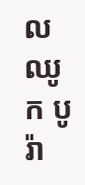ល ឈូក បូរ៉ា